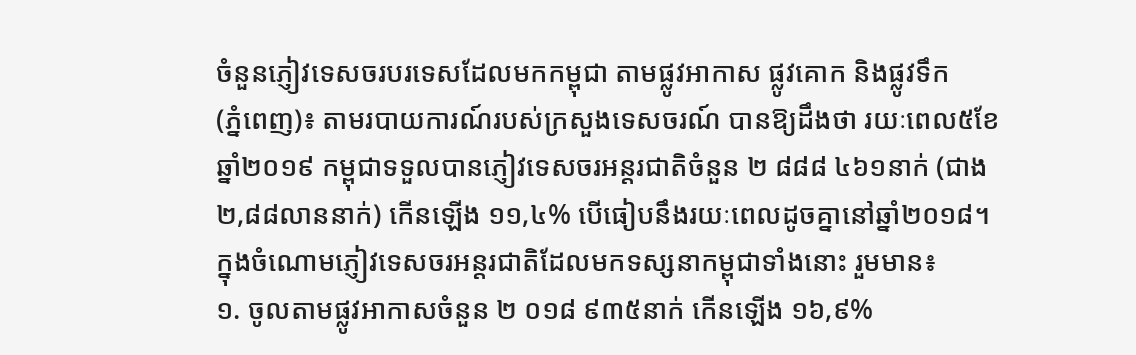ចំនួនភ្ញៀវទេសចរបរទេសដែលមកកម្ពុជា តាមផ្លូវអាកាស ផ្លូវគោក និងផ្លូវទឹក
(ភ្នំពេញ)៖ តាមរបាយការណ៍របស់ក្រសួងទេសចរណ៍ បានឱ្យដឹងថា រយៈពេល៥ខែ ឆ្នាំ២០១៩ កម្ពុជាទទួលបានភ្ញៀវទេសចរអន្តរជាតិចំនួន ២ ៨៨៨ ៤៦១នាក់ (ជាង ២,៨៨លាននាក់) កើនឡើង ១១,៤% បើធៀបនឹងរយៈពេលដូចគ្នានៅឆ្នាំ២០១៨។
ក្នុងចំណោមភ្ញៀវទេសចរអន្តរជាតិដែលមកទស្សនាកម្ពុជាទាំងនោះ រួមមាន៖
១. ចូលតាមផ្លូវអាកាសចំនួន ២ ០១៨ ៩៣៥នាក់ កើនឡើង ១៦,៩%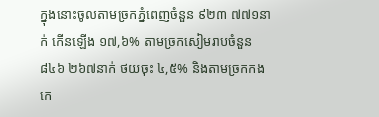ក្នុងនោះចូលតាមច្រកភ្នំពេញចំនួន ៩២៣ ៧៧១នាក់ កើនឡើង ១៧,៦% តាមច្រកសៀមរាបចំនួន ៨៤៦ ២៦៧នាក់ ថយចុះ ៤,៥% និងតាមច្រកកងកេ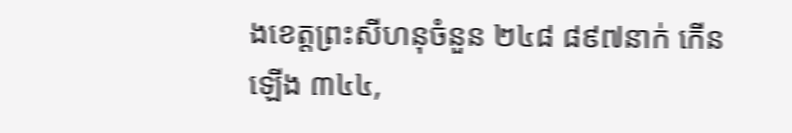ងខេត្តព្រះសីហនុចំនួន ២៤៨ ៨៩៧នាក់ កើនឡើង ៣៤៤,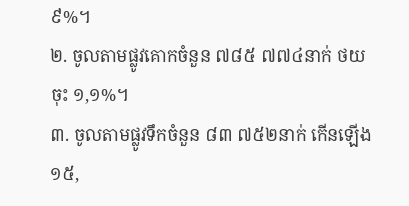៩%។
២. ចូលតាមផ្លូវគោកចំនួន ៧៨៥ ៧៧៤នាក់ ថយចុះ ១,១%។
៣. ចូលតាមផ្លូវទឹកចំនួន ៨៣ ៧៥២នាក់ កើនឡើង ១៥,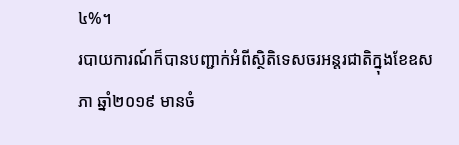៤%។
របាយការណ៍ក៏បានបញ្ជាក់អំពីស្ថិតិទេសចរអន្តរជាតិក្នុងខែឧសភា ឆ្នាំ២០១៩ មានចំ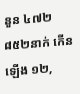នួន ៤៧២ ៨៥២នាក់ កើនឡើង ១២,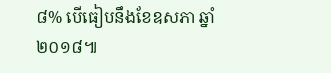៨% បើធៀបនឹងខែឧសភា ឆ្នាំ២០១៨៕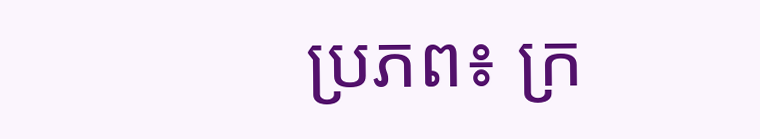ប្រភព៖ ក្រ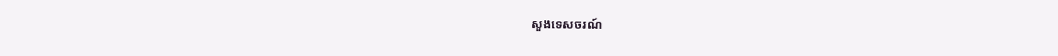សួងទេសចរណ៍